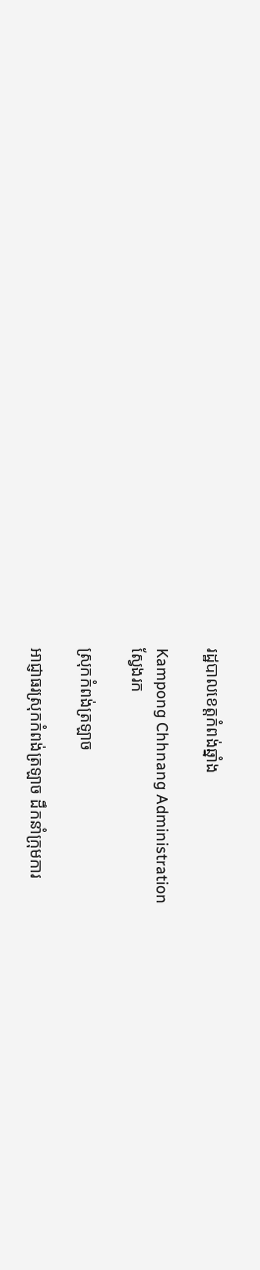រដ្ឋបាលខេត្តកំពង់ឆ្នាំង

Kampong Chhnang Administration
ស្វែងរក

ស្រុកកំពង់ត្រឡាច

អាជ្ញាធរស្រុកកំពង់ត្រឡាច ដឹកនាំក្រុមការ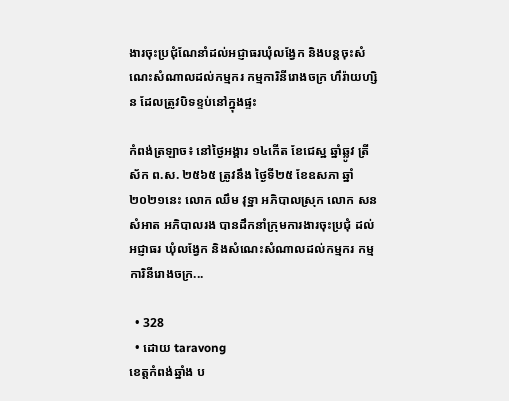ងារចុះប្រជុំណែនាំដល់អជ្ញាធរឃុំលង្វែក និងបន្តចុះសំណេះសំណាលដល់កម្មករ កម្មការិនីរោងចក្រ ហឹរ៉ាយហ្សិន ដែលត្រូវបិទខ្ទប់នៅក្នុងផ្ទះ

កំពង់ត្រឡាច៖ នៅថ្ងៃអង្គារ ១៤កើត ខែជេស្ឋ ឆ្នាំឆ្លូវ ត្រីស័ក ព.ស. ២៥៦៥ ត្រូវនឹង ថ្ងៃទី២៥ ខែឧសភា ឆ្នាំ២០២១នេះ លោក ឈឹម វុទ្ឋា អភិបាលស្រុក លោក សន សំអាត អភិបាលរង បានដឹកនាំក្រុមការងារចុះប្រជុំ ដល់អជ្ញាធរ ឃុំលង្វែក និងសំណេះសំណាលដល់កម្មករ កម្មការិនីរោងចក្រ...

  • 328
  • ដោយ taravong
ខេត្តកំពង់ឆ្នាំង ប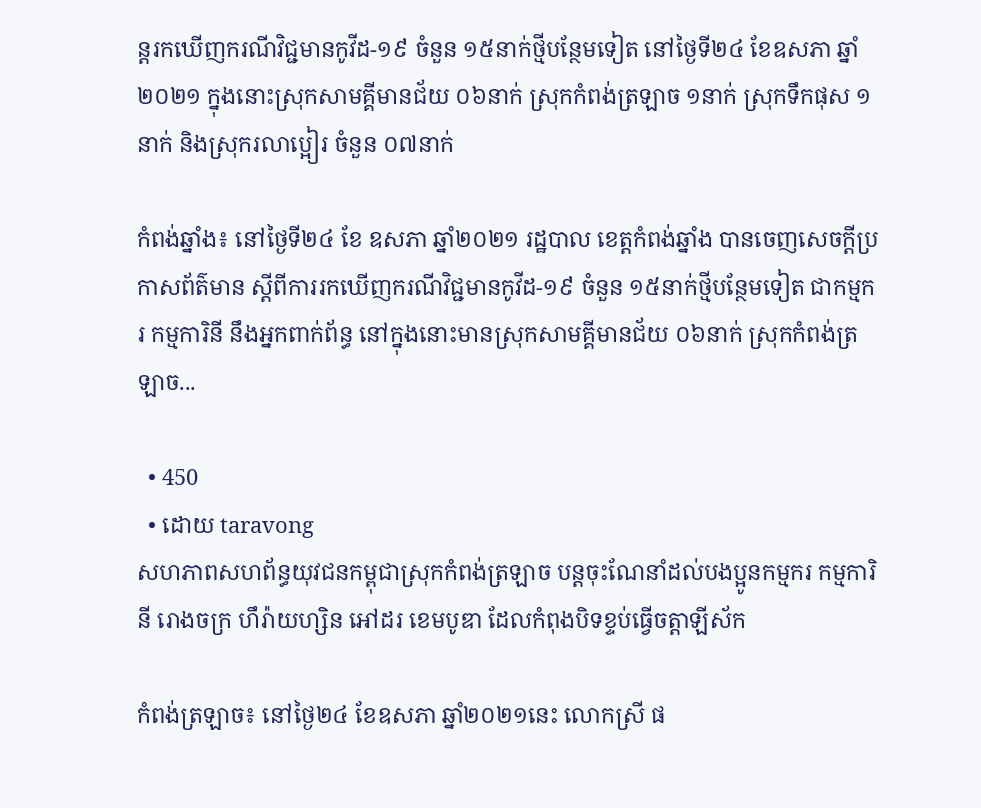ន្តរកឃើញករណីវិជ្ជមានកូវីដ-១៩ ចំនួន ១៥នាក់ថ្មីបន្ថែមទៀត នៅថ្ងៃទី២៤ ខែឧសភា ឆ្នាំ២០២១ ក្នុងនោះស្រុកសាមគ្គីមានជ័យ ០៦នាក់ ស្រុកកំពង់ត្រឡាច ១នាក់ ស្រុកទឹកផុស ១នាក់ និងស្រុករលាប្អៀរ ចំនួន ០៧នាក់

កំពង់ឆ្នាំង៖ នៅថ្ងៃទី២៤ ខែ ឧសភា ឆ្នាំ២០២១ រដ្ឋបាល ខេត្តកំពង់ឆ្នាំង បានចេញសេចក្ដីប្រកាសព័ត៌មាន ស្ដីពីការរកឃើញករណីវិជ្ជមានកូវីដ-១៩ ចំនួន ១៥នាក់ថ្មីបន្ថែមទៀត ជាកម្មករ កម្មការិនី នឹងអ្នកពាក់ព័ន្ធ នៅក្នុងនោះមានស្រុកសាមគ្គីមានជ័យ ០៦នាក់ ស្រុកកំពង់ត្រឡាច...

  • 450
  • ដោយ taravong
សហភាពសហព័ន្ធយុវជនកម្ពុជាស្រុកកំពង់ត្រឡាច បន្តចុះណែនាំដល់បងប្អូនកម្មករ កម្មការិនី រោងចក្រ ហឹរ៉ាយហ្សិន អៅដរ ខេមបូឌា ដែលកំពុងបិទខ្ទប់ធ្វើចត្តាឡីស័ក

កំពង់ត្រឡាច៖ នៅថ្ងៃ២៤ ខែឧសភា ឆ្នាំ២០២១នេះ លោកស្រី ផ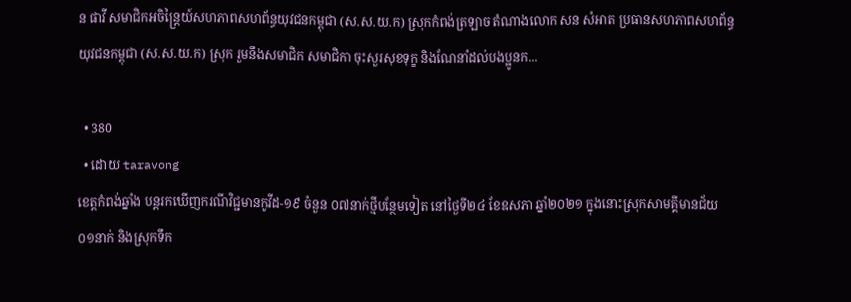ន ផាវី សមាជិកអចិន្ត្រៃយ៍សហភាពសហព័ន្ធយុវជនកម្ពុជា (ស.ស.យ.ក) ស្រុកកំពង់ត្រឡាច តំណាងលោក សន សំអាត ប្រធានសហភាពសហព័ន្ធយុវជនកម្ពុជា (ស.ស.យ.ក) ស្រុក រួមនឹងសមាជិក សមាជិកា ចុះសួរសុខទុក្ខ និងណែនាំដល់បងប្អូនក...

  • 380
  • ដោយ taravong
ខេត្តកំពង់ឆ្នាំង បន្តរកឃើញករណីវិជ្ជមានកូវីដ-១៩ ចំនួន ០៧នាក់ថ្មីបន្ថែមទៀត នៅថ្ងៃទី២៤ ខែឧសភា ឆ្នាំ២០២១ ក្នុងនោះស្រុកសាមគ្គីមានជ័យ ០១នាក់ និងស្រុកទឹក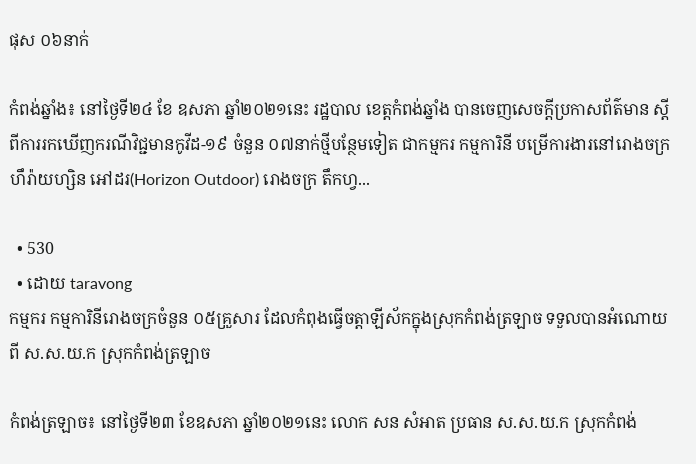ផុស ០៦នាក់

កំពង់ឆ្នាំង៖ នៅថ្ងៃទី២៤ ខែ ឧសភា ឆ្នាំ២០២១នេះ រដ្ឋបាល ខេត្តកំពង់ឆ្នាំង បានចេញសេចក្ដីប្រកាសព័ត៌មាន ស្ដីពីការរកឃើញករណីវិជ្ជមានកូវីដ-១៩ ចំនួន ០៧នាក់ថ្មីបន្ថែមទៀត ជាកម្មករ កម្មការិនី បម្រើការងារនៅរោងចក្រ ហឹរ៉ាយហ្សិន អៅដរ(Horizon Outdoor) រោងចក្រ តឹកហ្វ...

  • 530
  • ដោយ taravong
កម្មករ កម្មការិនីរោងចក្រចំនួន ០៥គ្រួសារ ដែលកំពុងធ្វើចត្តាឡីស័កក្នុងស្រុកកំពង់ត្រឡាច ទទួលបានអំណោយពី ស.ស.យ.ក ស្រុកកំពង់ត្រឡាច

កំពង់ត្រឡាច៖ នៅថ្ងៃទី២៣ ខែឧសភា ឆ្នាំ២០២១នេះ លោក សន សំអាត ប្រធាន ស.ស.យ.ក ស្រុកកំពង់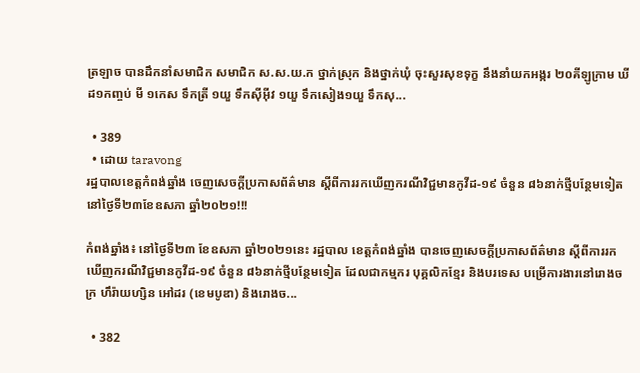ត្រឡាច បានដឹកនាំសមាជិក សមាជិក ស.ស.យ.ក ថ្នាក់ស្រុក និងថ្នាក់ឃុំ ចុះសួរសុខទុក្ខ នឹងនាំយកអង្ករ ២០គីឡូក្រាម ឃីដ១កញ្ចប់ មី ១កេស ទឹកត្រី ១យួ ទឹកសុីអុីវ ១យួ ទឹកសៀង១យួ ទឹកសុ...

  • 389
  • ដោយ taravong
រដ្ឋបាលខេត្តកំពង់ឆ្នាំង ចេញសេចក្តីប្រកាសព័ត៌មាន ស្តីពីការរកឃើញករណីវិជ្ជមានកូវីដ-១៩ ចំនួន ៨៦នាក់ថ្មីបន្ថែមទៀត នៅថ្ងៃទី២៣ខែឧសភា ឆ្នាំ២០២១!!!

កំពង់ឆ្នាំង៖ នៅថ្ងៃទី២៣ ខែឧសភា ឆ្នាំ២០២១នេះ រដ្ឋបាល ខេត្តកំពង់ឆ្នាំង បានចេញសេចក្ដីប្រកាសព័ត៌មាន ស្ដីពីការរកឃើញករណីវិជ្ជមានកូវីដ-១៩ ចំនួន ៨៦នាក់ថ្មីបន្ថែមទៀត ដែលជាកម្មករ បុគ្គលិកខ្មែរ និងបរទេស បម្រើការងារនៅរោងចក្រ ហឹរ៉ាយហ្សិន អៅដរ (ខេមបូឌា) និងរោងច...

  • 382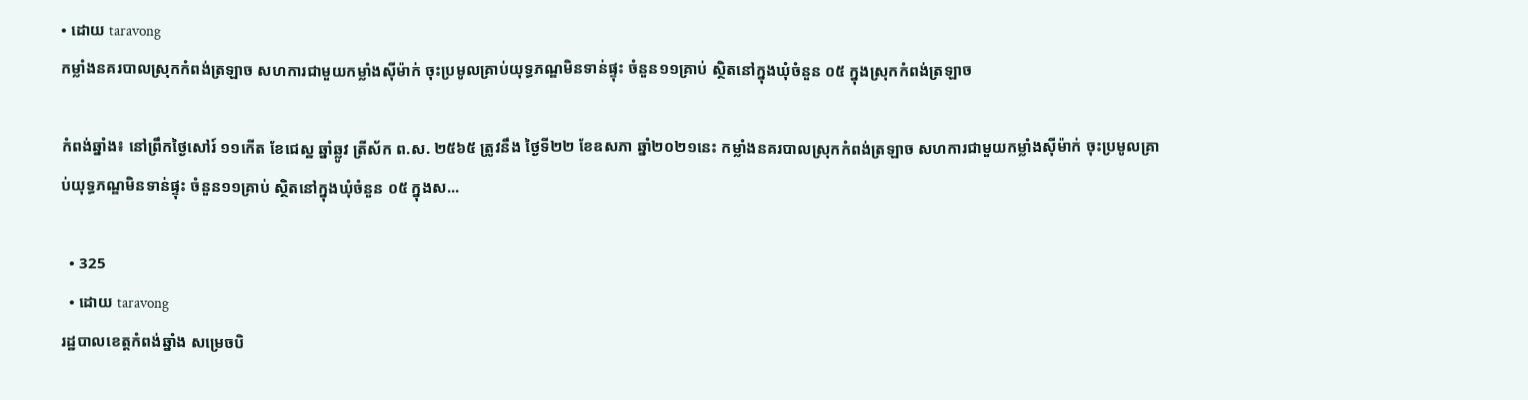• ដោយ taravong
កម្លាំងនគរបាលស្រុកកំពង់ត្រឡាច សហការជាមួយកម្លាំងស៊ីម៉ាក់ ចុះប្រមូលគ្រាប់យុទ្ធភណ្ឌមិនទាន់ផ្ទុះ ចំនួន១១គ្រាប់ ស្ថិតនៅក្នុងឃុំចំនួន ០៥ ក្នុងស្រុកកំពង់ត្រឡាច

កំពង់ឆ្នាំង៖ នៅព្រឹកថ្ងៃសៅរ៍ ១១កើត ខែជេស្ឋ ឆ្នាំឆ្លូវ ត្រីស័ក ព.ស. ២៥៦៥ ត្រូវនឹង ថ្ងៃទី២២ ខែឧសភា ឆ្នាំ២០២១នេះ កម្លាំងនគរបាលស្រុកកំពង់ត្រឡាច សហការជាមួយកម្លាំងស៊ីម៉ាក់ ចុះប្រមូលគ្រាប់យុទ្ធភណ្ឌមិនទាន់ផ្ទុះ ចំនួន១១គ្រាប់ ស្ថិតនៅក្នុងឃុំចំនួន ០៥ ក្នុងស...

  • 325
  • ដោយ taravong
រដ្ឋបាលខេត្តកំពង់ឆ្នាំង សម្រេចបិ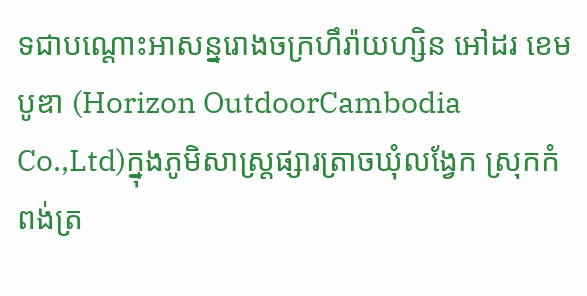ទជាបណ្ដោះអាសន្នរោងចក្រហឹរ៉ាយហ្សិន អៅដរ ខេមបូឌា (Horizon OutdoorCambodia Co.,Ltd)ក្នុងភូមិសាស្ត្រផ្សារត្រាចឃុំលង្វែក ស្រុកកំពង់ត្រ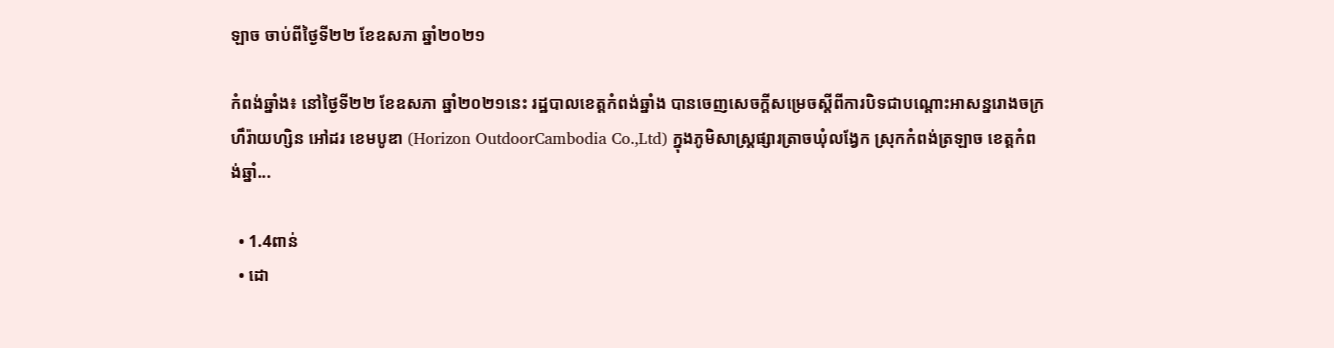ឡាច ចាប់ពីថ្ងៃទី២២ ខែឧសភា ឆ្នាំ២០២១

កំពង់ឆ្នាំង៖ នៅថ្ងៃទី២២ ខែឧសភា ឆ្នាំ២០២១នេះ រដ្ឋបាលខេត្តកំពង់ឆ្នាំង បានចេញសេចក្ដីសម្រេចស្ដីពីការបិទជាបណ្ដោះអាសន្នរោងចក្រហឹរ៉ាយហ្សិន អៅដរ ខេមបូឌា (Horizon OutdoorCambodia Co.,Ltd) ក្នុងភូមិសាស្ត្រផ្សារត្រាចឃុំលង្វែក ស្រុកកំពង់ត្រឡាច ខេត្តកំពង់ឆ្នាំ...

  • 1.4ពាន់
  • ដោ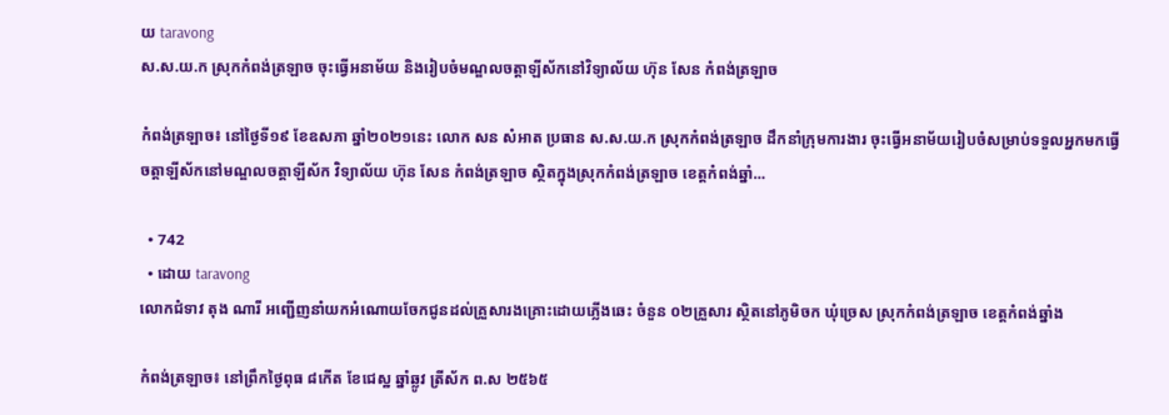យ taravong
ស.ស.យ.ក ស្រុកកំពង់ត្រឡាច ចុះធ្វើអនាម័យ និងរៀបចំមណ្ឌលចត្តាឡីស័កនៅវិទ្យាល័យ ហ៊ុន សែន កំពង់ត្រឡាច

កំពង់ត្រឡាច៖ នៅថ្ងៃទី១៩ ខែឧសភា ឆ្នាំ២០២១នេះ លោក សន សំអាត ប្រធាន ស.ស.យ.ក ស្រុកកំពង់ត្រឡាច ដឹកនាំក្រុមការងារ ចុះធ្វើអនាម័យរៀបចំសម្រាប់ទទួលអ្នកមកធ្វើចត្តាឡីស័កនៅមណ្ឌលចត្តាឡីស័ក វិទ្យាល័យ ហ៊ុន សែន កំពង់ត្រឡាច ស្ថិតក្នុងស្រុកកំពង់ត្រឡាច ខេត្តកំពង់ឆ្នាំ...

  • 742
  • ដោយ taravong
លោកជំទាវ តុង ណារី អញ្ជើញនាំយកអំណោយចែកជូនដល់គ្រួសារងគ្រោះដោយភ្លើងឆេះ ចំនួន ០២គ្រួសារ ស្ថិតនៅភូមិចក ឃុំច្រេស ស្រុកកំពង់ត្រឡាច ខេត្តកំពង់ឆ្នាំង

កំពង់ត្រឡាច៖ នៅព្រឹកថ្ងៃពុធ ៨កើត ខែជេស្ឋ ឆ្នាំឆ្លូវ ត្រីស័ក ព.ស ២៥៦៥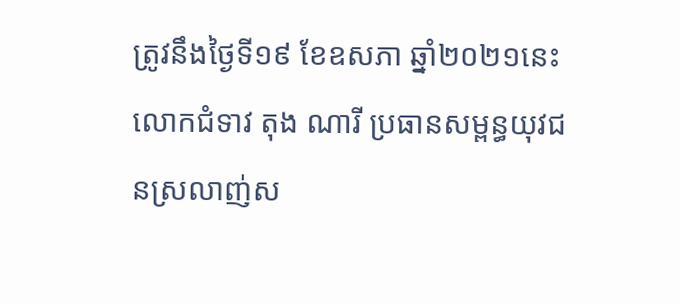ត្រូវនឹងថ្ងៃទី១៩ ខែឧសភា ឆ្នាំ២០២១នេះ លោកជំទាវ តុង ណារី ប្រធានសម្ពន្ធយុវជនស្រលាញ់ស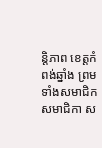ន្តិភាព ខេត្តកំពង់ឆ្នាំង ព្រមទាំងសមាជិក សមាជិកា ស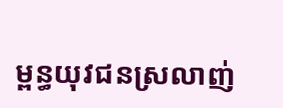ម្ពន្ធយុវជនស្រលាញ់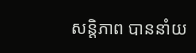សន្តិភាព បាននាំយ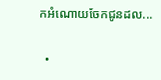កអំណោយចែកជូនដល...

  •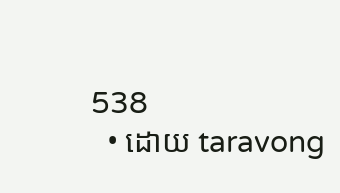538
  • ដោយ taravong